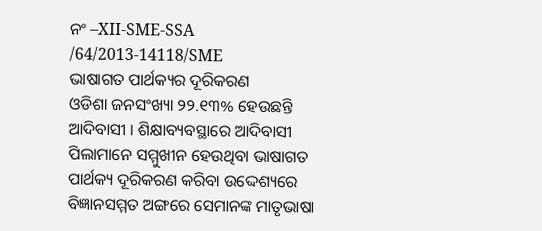ନଂ –XII-SME-SSA /64/2013-14118/SME
ଭାଷାଗତ ପାର୍ଥକ୍ୟର ଦୂରିକରଣ
ଓଡିଶା ଜନସଂଖ୍ୟା ୨୨.୧୩% ହେଉଛନ୍ତି ଆଦିବାସୀ । ଶିକ୍ଷାବ୍ୟବସ୍ଥାରେ ଆଦିବାସୀ ପିଲାମାନେ ସମ୍ମୁଖୀନ ହେଉଥିବା ଭାଷାଗତ ପାର୍ଥକ୍ୟ ଦୂରିକରଣ କରିବା ଉଦ୍ଦେଶ୍ୟରେ ବିଜ୍ଞାନସମ୍ମତ ଅଙ୍ଗରେ ସେମାନଙ୍କ ମାତୃଭାଷା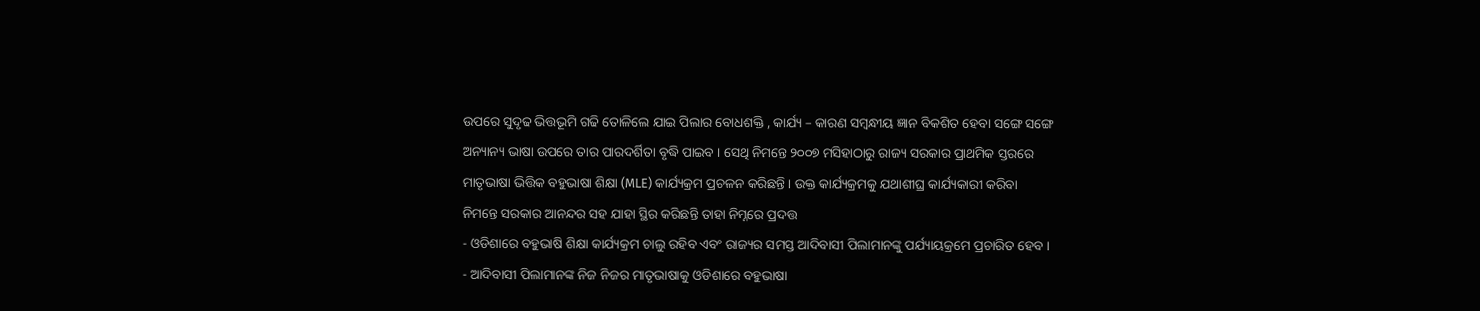ଉପରେ ସୁଦୃଢ ଭିତ୍ତଭୂମି ଗଢି ତୋଳିଲେ ଯାଇ ପିଲାର ବୋଧଶକ୍ତି , କାର୍ଯ୍ୟ – କାରଣ ସମ୍ବନ୍ଧୀୟ ଜ୍ଞାନ ବିକଶିତ ହେବା ସଙ୍ଗେ ସଙ୍ଗେ ଅନ୍ୟାନ୍ୟ ଭାଷା ଉପରେ ତାର ପାରଦର୍ଶିତା ବୃଦ୍ଧି ପାଇବ । ସେଥି ନିମନ୍ତେ ୨୦୦୭ ମସିହାଠାରୁ ରାଜ୍ୟ ସରକାର ପ୍ରାଥମିକ ସ୍ତରରେ ମାତୃଭାଷା ଭିତ୍ତିକ ବହୁଭାଷା ଶିକ୍ଷା (MLE) କାର୍ଯ୍ୟକ୍ରମ ପ୍ରଚଳନ କରିଛନ୍ତି । ଉକ୍ତ କାର୍ଯ୍ୟକ୍ରମକୁ ଯଥାଶୀଘ୍ର କାର୍ଯ୍ୟକାରୀ କରିବା ନିମନ୍ତେ ସରକାର ଆନନ୍ଦର ସହ ଯାହା ସ୍ଥିର କରିଛନ୍ତି ତାହା ନିମ୍ନରେ ପ୍ରଦତ୍ତ
- ଓଡିଶାରେ ବହୁଭାଷି ଶିକ୍ଷା କାର୍ଯ୍ୟକ୍ରମ ଚାଲୁ ରହିବ ଏବଂ ରାଜ୍ୟର ସମସ୍ତ ଆଦିବାସୀ ପିଲାମାନଙ୍କୁ ପର୍ଯ୍ୟାୟକ୍ରମେ ପ୍ରଚାରିତ ହେବ ।
- ଆଦିବାସୀ ପିଲାମାନଙ୍କ ନିଜ ନିଜର ମାତୃଭାଷାକୁ ଓଡିଶାରେ ବହୁଭାଷା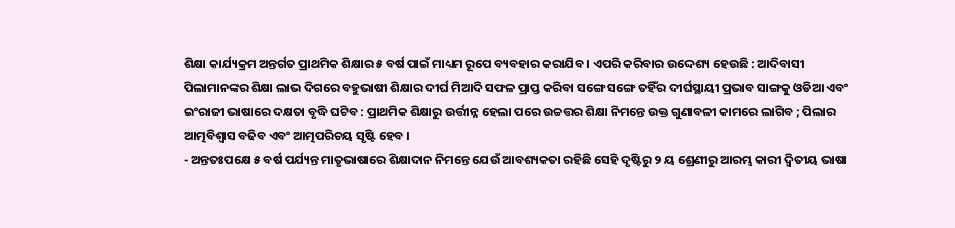ଶିକ୍ଷା କାର୍ଯ୍ୟକ୍ରମ ଅନ୍ତର୍ଗତ ପ୍ରାଥମିକ ଶିକ୍ଷାର ୫ ବର୍ଷ ପାଇଁ ମାଧ୍ୟମ ରୂପେ ବ୍ୟବହାର କରାଯିବ । ଏପରି କରିବାର ଉଦ୍ଦେଶ୍ୟ ହେଉଛି : ଆଦିବାସୀ ପିଲାମାନଙ୍କର ଶିକ୍ଷା ଲାଭ ଦିଗରେ ବହୁଭାଷୀ ଶିକ୍ଷାର ଦୀର୍ଘ ମିଆଦି ସଫଳ ପ୍ରାପ୍ତ କରିବା ସଙ୍ଗେ ସଙ୍ଗେ ତହିଁର ଦୀର୍ଘସ୍ଥାୟୀ ପ୍ରଭାବ ସାଙ୍ଗକୁ ଓଡିଆ ଏବଂ ଇଂରାଜୀ ଭାଷାରେ ଦକ୍ଷତା ବୃଦ୍ଧି ଘଟିବ : ପ୍ରାଥମିକ ଶିକ୍ଷାରୁ ଉର୍ତ୍ତୀନ୍ନ ହେଲା ପରେ ଉଚ୍ଚତ୍ତର ଶିକ୍ଷା ନିମନ୍ତେ ଉକ୍ତ ଗୁଣାବଳୀ କାମରେ ଲାଗିବ ; ପିଲାର ଆତ୍ମବିଶ୍ଵାସ ବଢିବ ଏବଂ ଆତ୍ମପରିଚୟ ସୃଷ୍ଟି ହେବ ।
- ଅନ୍ତତଃପକ୍ଷେ ୫ ବର୍ଷ ପର୍ଯ୍ୟନ୍ତ ମାତୃଭାଷାରେ ଶିକ୍ଷାଦାନ ନିମନ୍ତେ ଯେଉଁ ଆବଶ୍ୟକତା ରହିଛି ସେହି ଦୃଷ୍ଟିରୁ ୨ ୟ ଶ୍ରେଣୀରୁ ଆରମ୍ଭ କାରୀ ଦ୍ଵିତୀୟ ଭାଷା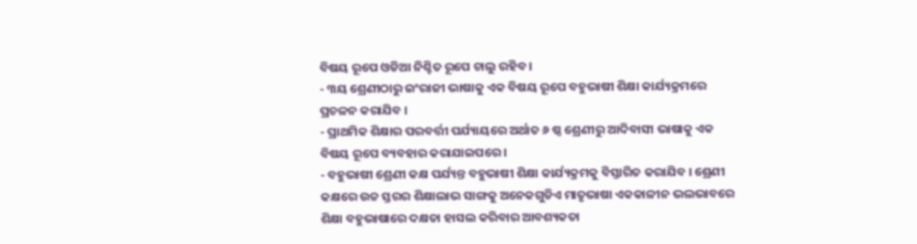ବିଷୟ ରୂପେ ଓଡିଆ ନିଶ୍ଚିତ ରୂପେ ଚାଲୁ ରହିବ ।
- ୩ୟ ଶ୍ରେଣୀଠାରୁ ଇଂରାଜୀ ଭାଷାକୁ ଏକ ବିଷୟ ରୂପେ ବହୁଭାଷୀ ଶିକ୍ଷା କାର୍ଯ୍ୟକ୍ରମରେ ପ୍ରଚଳନ କରାଯିବ ।
- ପ୍ରାଥମିକ ଶିକ୍ଷାର ପରବର୍ତ୍ତୀ ପର୍ଯ୍ୟାୟରେ ଅର୍ଥାତ ୬ ଷ୍ଠ ଶ୍ରେଣୀରୁ ଆଦିବାସୀ ଭାଷାକୁ ଏକ ବିଷୟ ରୂପେ ବ୍ୟବହାର କରାଯାଇପରେ ।
- ବହୁଭାଷୀ ଶ୍ରେଣୀ କକ୍ଷ ପର୍ଯ୍ୟନ୍ତ ବହୁଭାଷୀ ଶିକ୍ଷା କାର୍ଯ୍ୟକ୍ରମକୁ ବିସ୍ତାରିତ କରାଯିବ । ଶ୍ରେଣୀ କକ୍ଷରେ ଉଚ୍ଚ ସ୍ତରର ଶିକ୍ଷାଲାଭ ସାଙ୍ଗକୁ ଅନେକଗୁଡିଏ ମାତୃଭାଷା ଏକକାଳୀନ ଭଲଭାବରେ ଶିକ୍ଷା ବହୁଭାଷାରେ ଦକ୍ଷତା ହାସଲ କରିବାର ଆବଶ୍ୟକତା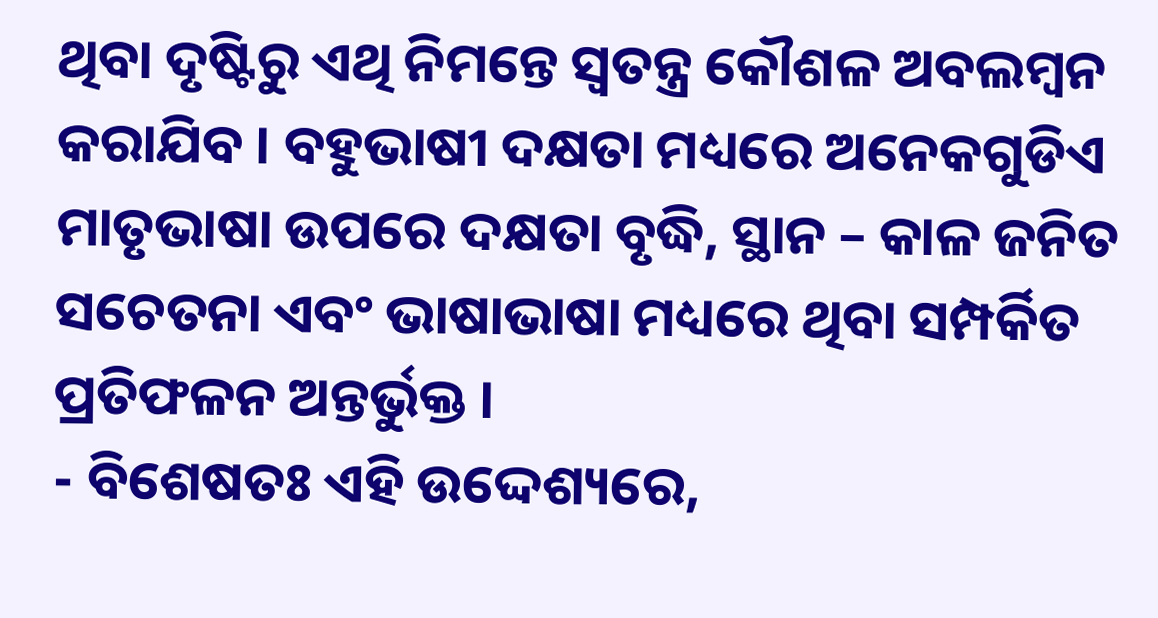ଥିବା ଦୃଷ୍ଟିରୁ ଏଥି ନିମନ୍ତେ ସ୍ଵତନ୍ତ୍ର କୌଶଳ ଅବଲମ୍ବନ କରାଯିବ । ବହୁଭାଷୀ ଦକ୍ଷତା ମଧ୍ୟରେ ଅନେକଗୁଡିଏ ମାତୃଭାଷା ଉପରେ ଦକ୍ଷତା ବୃଦ୍ଧି, ସ୍ଥାନ – କାଳ ଜନିତ ସଚେତନା ଏବଂ ଭାଷାଭାଷା ମଧ୍ୟରେ ଥିବା ସମ୍ପର୍କିତ ପ୍ରତିଫଳନ ଅନ୍ତର୍ଭୁକ୍ତ ।
- ବିଶେଷତଃ ଏହି ଉଦ୍ଦେଶ୍ୟରେ,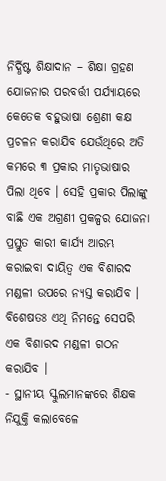ନିର୍ଦ୍ଧିଷ୍ଟ ଶିକ୍ଷାଦାନ – ଶିକ୍ଷା ଗ୍ରହଣ ଯୋଜନାର ପରବର୍ତ୍ତୀ ପର୍ଯ୍ୟାୟରେ କେତେକ ବହୁଭାଷା ଶ୍ରେଣୀ କକ୍ଷ ପ୍ରଚଳନ କରାଯିବ ଯେଉଁଥିରେ ଅତି କମରେ ୩ ପ୍ରକାର ମାତୃଭାଷାର ପିଲା ଥିବେ । ସେହି ପ୍ରକାର ପିଲାଙ୍କୁ ବାଛି ଏକ ଅଗ୍ରଣୀ ପ୍ରକଳ୍ପର ଯୋଜନା ପ୍ରସ୍ତୁତ କାରୀ କାର୍ଯ୍ୟ ଆରମ୍ଭ କରାଇବା ଦାୟିତ୍ଵ ଏକ ବିଶାରଦ ମଣ୍ଡଳୀ ଉପରେ ନ୍ୟସ୍ତ କରାଯିବ । ବିଶେଷତଃ ଏଥି ନିମନ୍ତେ ସେପରି ଏକ ବିଶାରଦ ମଣ୍ଡଳୀ ଗଠନ କରାଯିବ ।
- ସ୍ଥାନୀୟ ସ୍କୁଲମାନଙ୍କରେ ଶିକ୍ଷକ ନିଯୁକ୍ତି କଲାବେଳେ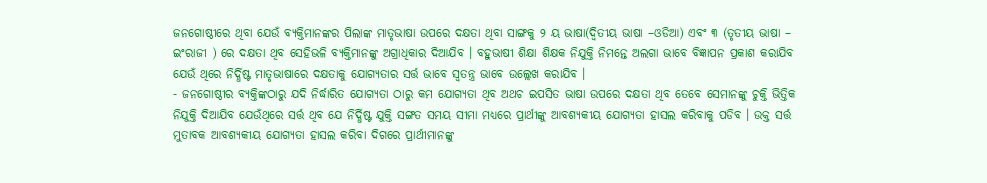ଜନଗୋଷ୍ଠୀରେ ଥିବା ଯେଉଁ ବ୍ୟକ୍ତିମାନଙ୍କର ପିଲାଙ୍କ ମାତୃଭାଷା ଉପରେ ଦକ୍ଷତା ଥିବା ସାଙ୍ଗକୁ ୨ ୟ ଭାଷା(ଦ୍ଵିତୀୟ ଭାଷା –ଓଡିଆ) ଏବଂ ୩ (ତୃତୀୟ ଭାଷା – ଇଂରାଜୀ ) ରେ ଦକ୍ଷତା ଥିବ ସେହିଭଳି ବ୍ୟକ୍ତିମାନଙ୍କୁ ଅଗ୍ରାଧିକାର ଦିଆଯିବ । ବହୁଭାଷୀ ଶିକ୍ଷା ଶିକ୍ଷକ ନିଯୁକ୍ତି ନିମନ୍ତେ ଅଲଗା ଭାବେ ବିଜ୍ଞାପନ ପ୍ରକାଶ କରାଯିବ ଯେଉଁ ଥିରେ ନିର୍ଦ୍ଧିଷ୍ଟ ମାତୃଭାଷାରେ ଦକ୍ଷତାକୁ ଯୋଗ୍ୟତାର ସର୍ତ୍ତ ଭାବେ ସ୍ଵତନ୍ତ୍ର ଭାବେ ଉଲ୍ଲେଖ କରାଯିବ ।
- ଜନଗୋଷ୍ଠୀର ବ୍ୟକ୍ତିଙ୍କଠାରୁ ଯଦି ନିର୍ଦ୍ଧାରିତ ଯୋଗ୍ୟତା ଠାରୁ କମ ଯୋଗ୍ୟତା ଥିବ ଅଥଚ ଇପସିତ ଭାଷା ଉପରେ ଦକ୍ଷତା ଥିବ ତେବେ ସେମାନଙ୍କୁ ଚୁକ୍ତି ଭିତ୍ତିକ ନିଯୁକ୍ତି ଦିଆଯିବ ଯେଉଁଥିରେ ସର୍ତ୍ତ ଥିବ ଯେ ନିର୍ଦ୍ଧିଷ୍ଟ ଯୁକ୍ତି ସଙ୍ଗତ ସମୟ ସୀମା ମଧ୍ୟରେ ପ୍ରାର୍ଥୀଙ୍କୁ ଆବଶ୍ୟକୀୟ ଯୋଗ୍ୟତା ହାସଲ କରିବାକୁ ପଡିବ । ଉକ୍ତ ସର୍ତ୍ତ ମୁତାବକ ଆବଶ୍ୟକୀୟ ଯୋଗ୍ୟତା ହାସଲ କରିବା ଦିଗରେ ପ୍ରାର୍ଥୀମାନଙ୍କୁ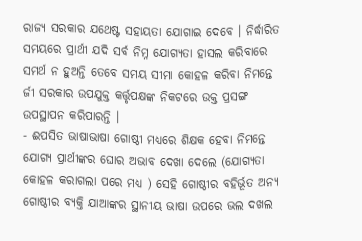ରାଜ୍ୟ ସରକାର ଯଥେଷ୍ଟ ସହାୟତା ଯୋଗାଇ ଦେବେ । ନିର୍ଦ୍ଧାରିତ ସମୟରେ ପ୍ରାର୍ଥୀ ଯଦି ସର୍ବ ନିମ୍ନ ଯୋଗ୍ୟତା ହାସଲ କରିବାରେ ସମର୍ଥ ନ ହୁଅନ୍ତି ତେବେ ସମୟ ସୀମା କୋହଳ କରିବା ନିମନ୍ତେ ର୍ଜୀ ସରକାର ଉପଯୁକ୍ତ କର୍ତ୍ତୃପକ୍ଷଙ୍କ ନିକଟରେ ଉକ୍ତ ପ୍ରସଙ୍ଗ ଉପସ୍ଥାପନ କରିପାରନ୍ତି ।
- ଈପସିତ ଭାଷାଭାଷା ଗୋଷ୍ଠୀ ମଧ୍ୟରେ ଶିକ୍ଷକ ହେବା ନିମନ୍ତେ ଯୋଗ୍ୟ ପ୍ରାର୍ଥୀଙ୍କର ଘୋର ଅଭାବ ଦେଖା ଦେଲେ (ଯୋଗ୍ୟତା କୋହଳ କରାଗଲା ପରେ ମଧ୍ୟ ) ସେହି ଗୋଷ୍ଠୀର ବହିର୍ଭୂତ ଅନ୍ୟ ଗୋଷ୍ଠୀର ବ୍ୟକ୍ତି ଯାଆଙ୍କର ସ୍ଥାନୀୟ ଭାଷା ଉପରେ ଭଲ ଦଖଲ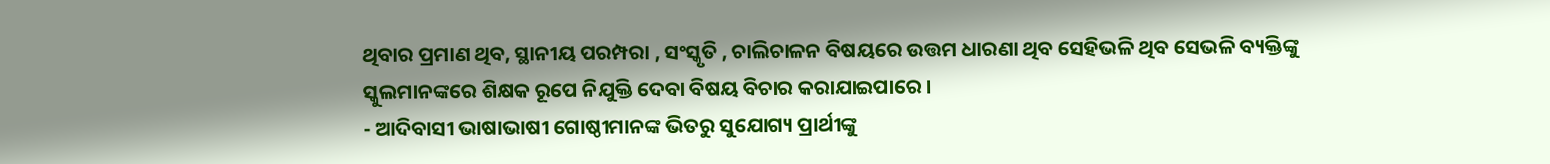ଥିବାର ପ୍ରମାଣ ଥିବ, ସ୍ଥାନୀୟ ପରମ୍ପରା , ସଂସ୍କୃତି , ଚାଲିଚାଳନ ବିଷୟରେ ଉତ୍ତମ ଧାରଣା ଥିବ ସେହିଭଳି ଥିବ ସେଭଳି ବ୍ୟକ୍ତିଙ୍କୁ ସ୍କୁଲମାନଙ୍କରେ ଶିକ୍ଷକ ରୂପେ ନିଯୁକ୍ତି ଦେବା ବିଷୟ ବିଚାର କରାଯାଇପାରେ ।
- ଆଦିବାସୀ ଭାଷାଭାଷୀ ଗୋଷ୍ଠୀମାନଙ୍କ ଭିତରୁ ସୁଯୋଗ୍ୟ ପ୍ରାର୍ଥୀଙ୍କୁ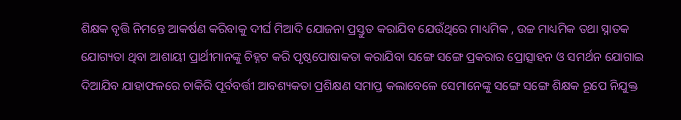ଶିକ୍ଷକ ବୃତ୍ତି ନିମନ୍ତେ ଆକର୍ଷଣ କରିବାକୁ ଦୀର୍ଘ ମିଆଦି ଯୋଜନା ପ୍ରସ୍ତୁତ କରାଯିବ ଯେଉଁଥିରେ ମାଧ୍ୟମିକ , ଉଚ୍ଚ ମାଧ୍ୟମିକ ତଥା ସ୍ନାତକ ଯୋଗ୍ୟତା ଥିବା ଆଶାୟୀ ପ୍ରାର୍ଥୀମାନଙ୍କୁ ଚିହ୍ନଟ କରି ପୃଷ୍ଠପୋଷାକତା କରାଯିବା ସଙ୍ଗେ ସଙ୍ଗେ ପ୍ରକରାର ପ୍ରୋତ୍ସାହନ ଓ ସମର୍ଥନ ଯୋଗାଇ ଦିଆଯିବ ଯାହାଫଳରେ ଚାକିରି ପୂର୍ବବର୍ତ୍ତୀ ଆବଶ୍ୟକତା ପ୍ରଶିକ୍ଷଣ ସମାପ୍ତ କଲାବେଳେ ସେମାନେଙ୍କୁ ସଙ୍ଗେ ସଙ୍ଗେ ଶିକ୍ଷକ ରୂପେ ନିଯୁକ୍ତ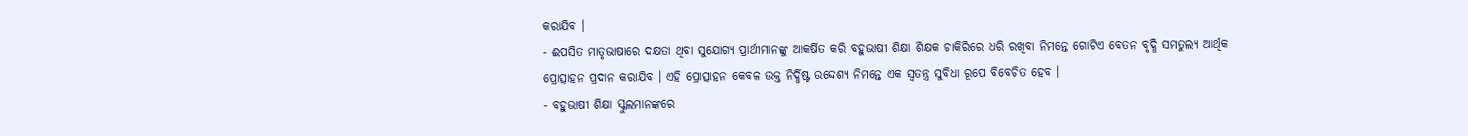କରାଯିବ ।
- ଈପସିତ ମାତୃଭାଷାରେ ଦକ୍ଷତା ଥିବା ସୁଯୋଗ୍ୟ ପ୍ରାର୍ଥୀମାନଙ୍କୁ ଆକର୍ଷିତ କରି ବହୁଭାଷୀ ଶିକ୍ଷା ଶିକ୍ଷକ ଚାକିରିରେ ଧରି ରଖିବା ନିମନ୍ତେ ଗୋଟିଏ ବେତନ ବୃଦ୍ଧି ସମତୁଲ୍ୟ ଆର୍ଥିକ ପ୍ରୋତ୍ସାହନ ପ୍ରଦାନ କରାଯିବ । ଏହି ପ୍ରୋତ୍ସାହନ କେବଳ ଉକ୍ତ ନିର୍ଦ୍ଧିଷ୍ଟ ଉଦ୍ଦେଶ୍ୟ ନିମନ୍ତେ ଏକ ସ୍ଵତନ୍ତ୍ର ସୁବିଧା ରୂପେ ବିବେଚିତ ହେବ ।
- ବହୁଭାଷୀ ଶିକ୍ଷା ସ୍କୁଲମାନଙ୍କରେ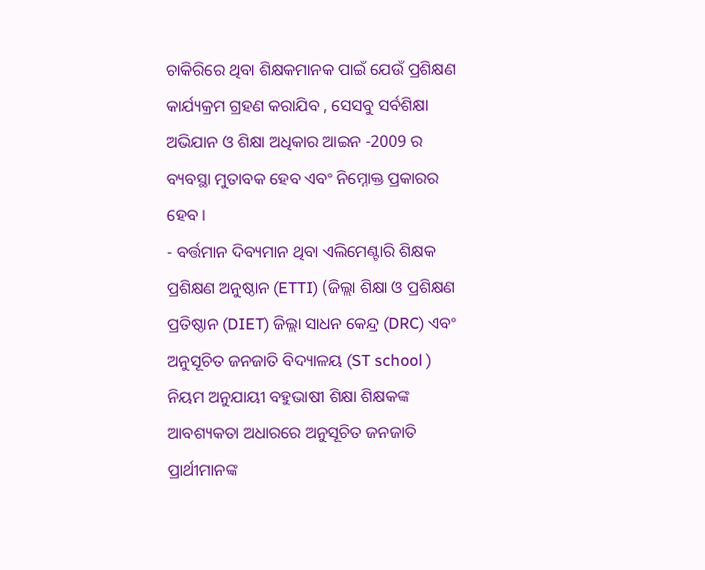ଚାକିରିରେ ଥିବା ଶିକ୍ଷକମାନକ ପାଇଁ ଯେଉଁ ପ୍ରଶିକ୍ଷଣ କାର୍ଯ୍ୟକ୍ରମ ଗ୍ରହଣ କରାଯିବ , ସେସବୁ ସର୍ବଶିକ୍ଷା ଅଭିଯାନ ଓ ଶିକ୍ଷା ଅଧିକାର ଆଇନ -2009 ର ବ୍ୟବସ୍ଥା ମୁତାବକ ହେବ ଏବଂ ନିମ୍ନୋକ୍ତ ପ୍ରକାରର ହେବ ।
- ବର୍ତ୍ତମାନ ଦିବ୍ୟମାନ ଥିବା ଏଲିମେଣ୍ଟାରି ଶିକ୍ଷକ ପ୍ରଶିକ୍ଷଣ ଅନୁଷ୍ଠାନ (ETTI) (ଜିଲ୍ଲା ଶିକ୍ଷା ଓ ପ୍ରଶିକ୍ଷଣ ପ୍ରତିଷ୍ଠାନ (DIET) ଜିଲ୍ଲା ସାଧନ କେନ୍ଦ୍ର (DRC) ଏବଂ ଅନୁସୂଚିତ ଜନଜାତି ବିଦ୍ୟାଳୟ (ST school ) ନିୟମ ଅନୁଯାୟୀ ବହୁଭାଷୀ ଶିକ୍ଷା ଶିକ୍ଷକଙ୍କ ଆବଶ୍ୟକତା ଅଧାରରେ ଅନୁସୂଚିତ ଜନଜାତି ପ୍ରାର୍ଥୀମାନଙ୍କ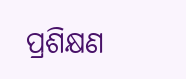ପ୍ରଶିକ୍ଷଣ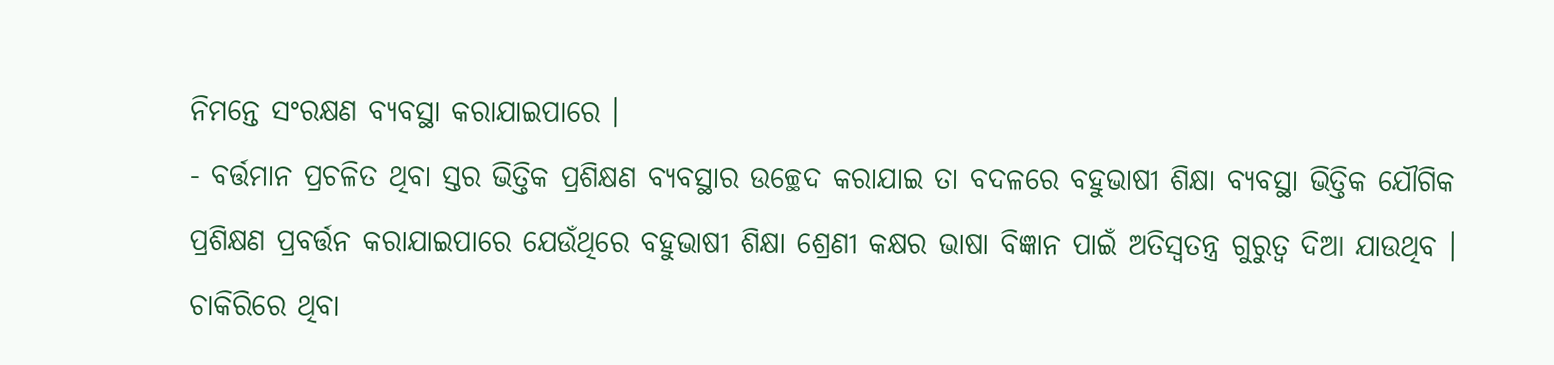ନିମନ୍ତେ ସଂରକ୍ଷଣ ବ୍ୟବସ୍ଥା କରାଯାଇପାରେ ।
- ବର୍ତ୍ତମାନ ପ୍ରଚଳିତ ଥିବା ସ୍ତର ଭିତ୍ତିକ ପ୍ରଶିକ୍ଷଣ ବ୍ୟବସ୍ଥାର ଉଚ୍ଛେଦ କରାଯାଇ ତା ବଦଳରେ ବହୁଭାଷୀ ଶିକ୍ଷା ବ୍ୟବସ୍ଥା ଭିତ୍ତିକ ଯୌଗିକ ପ୍ରଶିକ୍ଷଣ ପ୍ରବର୍ତ୍ତନ କରାଯାଇପାରେ ଯେଉଁଥିରେ ବହୁଭାଷୀ ଶିକ୍ଷା ଶ୍ରେଣୀ କକ୍ଷର ଭାଷା ବିଜ୍ଞାନ ପାଇଁ ଅତିସ୍ଵତନ୍ତ୍ର ଗୁରୁତ୍ଵ ଦିଆ ଯାଉଥିବ । ଚାକିରିରେ ଥିବା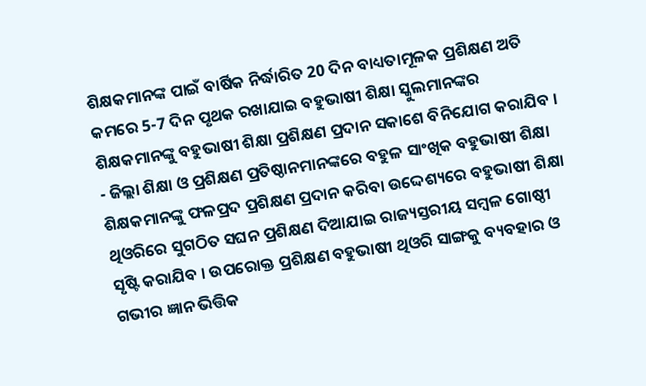ଶିକ୍ଷକମାନଙ୍କ ପାଇଁ ବାର୍ଷିକ ନିର୍ଦ୍ଧାରିତ 20 ଦିନ ବାଧ୍ୟତାମୂଳକ ପ୍ରଶିକ୍ଷଣ ଅତି କମରେ 5-7 ଦିନ ପୃଥକ ରଖାଯାଇ ବହୁଭାଷୀ ଶିକ୍ଷା ସ୍କୁଲମାନଙ୍କର ଶିକ୍ଷକମାନଙ୍କୁ ବହୁଭାଷୀ ଶିକ୍ଷା ପ୍ରଶିକ୍ଷଣ ପ୍ରଦାନ ସକାଶେ ବିନିଯୋଗ କରାଯିବ ।
- ଜିଲ୍ଲା ଶିକ୍ଷା ଓ ପ୍ରଶିକ୍ଷଣ ପ୍ରତିଷ୍ଠାନମାନଙ୍କରେ ବହୁଳ ସାଂଖିକ ବହୁଭାଷୀ ଶିକ୍ଷା ଶିକ୍ଷକମାନଙ୍କୁ ଫଳପ୍ରଦ ପ୍ରଶିକ୍ଷଣ ପ୍ରଦାନ କରିବା ଉଦ୍ଦେଶ୍ୟରେ ବହୁଭାଷୀ ଶିକ୍ଷା ଥିଓରିରେ ସୁଗଠିତ ସଘନ ପ୍ରଶିକ୍ଷଣ ଦିଆଯାଇ ରାଜ୍ୟସ୍ତରୀୟ ସମ୍ବଳ ଗୋଷ୍ଠୀ ସୃଷ୍ଟି କରାଯିବ । ଉପରୋକ୍ତ ପ୍ରଶିକ୍ଷଣ ବହୁଭାଷୀ ଥିଓରି ସାଙ୍ଗକୁ ବ୍ୟବହାର ଓ ଗଭୀର ଜ୍ଞାନ ଭିତ୍ତିକ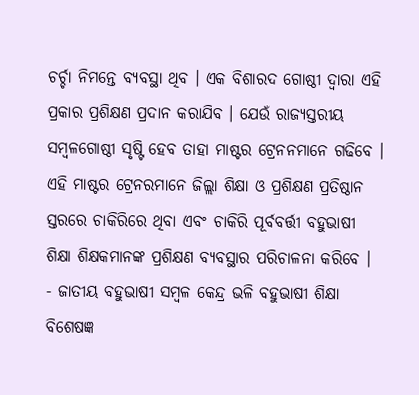ଚର୍ଚ୍ଚା ନିମନ୍ତେ ବ୍ୟବସ୍ଥା ଥିବ । ଏକ ବିଶାରଦ ଗୋଷ୍ଠୀ ଦ୍ଵାରା ଏହି ପ୍ରକାର ପ୍ରଶିକ୍ଷଣ ପ୍ରଦାନ କରାଯିବ । ଯେଉଁ ରାଜ୍ୟସ୍ତରୀୟ ସମ୍ବଳଗୋଷ୍ଠୀ ସୃଷ୍ଟି ହେବ ତାହା ମାଷ୍ଟର ଟ୍ରେନନମାନେ ଗଢିବେ । ଏହି ମାଷ୍ଟର ଟ୍ରେନରମାନେ ଜିଲ୍ଲା ଶିକ୍ଷା ଓ ପ୍ରଶିକ୍ଷଣ ପ୍ରତିଷ୍ଠାନ ସ୍ତରରେ ଚାକିରିରେ ଥିବା ଏବଂ ଚାକିରି ପୂର୍ବବର୍ତ୍ତୀ ବହୁଭାଷୀ ଶିକ୍ଷା ଶିକ୍ଷକମାନଙ୍କ ପ୍ରଶିକ୍ଷଣ ବ୍ୟବସ୍ଥାର ପରିଚାଳନା କରିବେ ।
- ଜାତୀୟ ବହୁଭାଷୀ ସମ୍ବଳ କେନ୍ଦ୍ର ଭଳି ବହୁଭାଷୀ ଶିକ୍ଷା ବିଶେଷଜ୍ଞ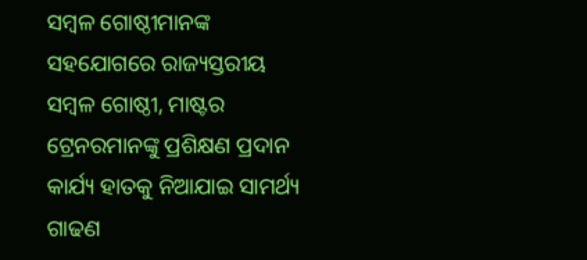ସମ୍ବଳ ଗୋଷ୍ଠୀମାନଙ୍କ ସହଯୋଗରେ ରାଜ୍ୟସ୍ତରୀୟ ସମ୍ବଳ ଗୋଷ୍ଠୀ, ମାଷ୍ଟର ଟ୍ରେନରମାନଙ୍କୁ ପ୍ରଶିକ୍ଷଣ ପ୍ରଦାନ କାର୍ଯ୍ୟ ହାତକୁ ନିଆଯାଇ ସାମର୍ଥ୍ୟ ଗାଢଣ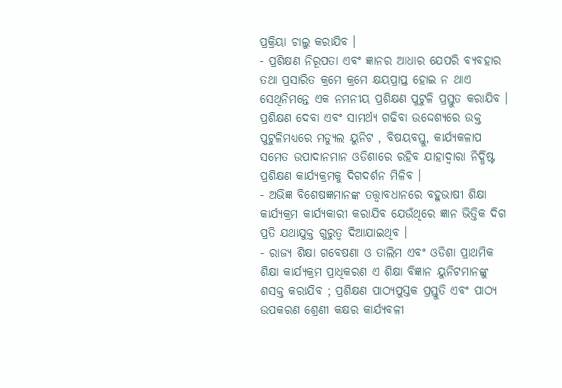ପ୍ରକ୍ରିୟା ଚାଲୁ କରାଯିବ ।
- ପ୍ରଶିକ୍ଷଣ ନିରୂପତା ଏବଂ ଜ୍ଞାନର ଆଧାର ଯେପରି ବ୍ୟବହାର ତଥା ପ୍ରସାରିତ କ୍ରମେ କ୍ରମେ କ୍ଷୟପ୍ରାପ୍ତ ହୋଇ ନ ଥାଏ ସେଥିନିମନ୍ତେ ଏକ ନମନୀୟ ପ୍ରଶିକ୍ଷଣ ପୁଟୁଳି ପ୍ରସ୍ତୁତ କରାଯିବ । ପ୍ରଶିକ୍ଷଣ ଦେବା ଏବଂ ସାମର୍ଥ୍ୟ ଗଢିବା ଉଦ୍ଦେଶ୍ୟରେ ଉକ୍ତ ପୁଟୁଳିମଧ୍ୟରେ ମଡ୍ୟୁଲ ୟୁନିଟ , ବିଷୟବସ୍ତୁ, କାର୍ଯ୍ୟକଳାପ ସମେତ ଉପାଦାନମାନ ଓଡିଶାରେ ରହିବ ଯାହାଦ୍ଵାରା ନିର୍ଦ୍ଧିଷ୍ଟ ପ୍ରଶିକ୍ଷଣ କାର୍ଯ୍ୟକ୍ରମକୁ ଦିଗଦର୍ଶନ ମିଳିବ ।
- ଅଭିଜ୍ଞ ବିଶେଷଜ୍ଞମାନଙ୍କ ତତ୍ତ୍ଵାବଧାନରେ ବହୁଭାଷୀ ଶିକ୍ଷା କାର୍ଯ୍ୟକ୍ରମ କାର୍ଯ୍ୟକାରୀ କରାଯିବ ଯେଉଁଥିରେ ଜ୍ଞାନ ଭିତ୍ତିକ ଦିଗ ପ୍ରତି ଯଥାଯୁକ୍ତ ଗୁରୁତ୍ଵ ଦିଆଯାଇଥିବ ।
- ରାଜ୍ୟ ଶିକ୍ଷା ଗବେଷଣା ଓ ତାଲିମ ଏବଂ ଓଡିଶା ପ୍ରାଥମିକ ଶିକ୍ଷା କାର୍ଯ୍ୟକ୍ରମ ପ୍ରାଧିକରଣ ଏ ଶିକ୍ଷା ବିଜ୍ଞାନ ୟୁନିଟମାନଙ୍କୁ ଶସକ୍ତ କରାଯିବ ; ପ୍ରଶିକ୍ଷଣ ପାଠ୍ୟପୁସ୍ତକ ପ୍ରସ୍ତୁତି ଏବଂ ପାଠ୍ୟ ଉପକରଣ ଶ୍ରେଣୀ କକ୍ଷର କାର୍ଯ୍ୟବଳୀ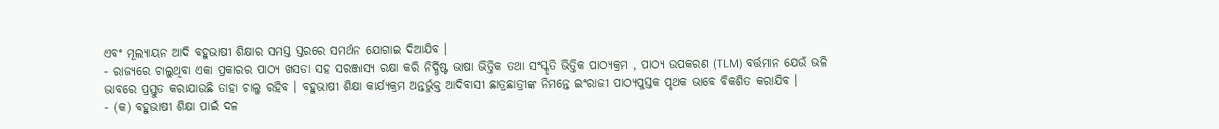ଏବଂ ମୂଲ୍ୟାୟନ ଆଦି ବହୁଭାଷୀ ଶିକ୍ଷାର ସମସ୍ତ ସ୍ତରରେ ସମର୍ଥନ ଯୋଗାଇ ଦିଆଯିବ ।
- ରାଜ୍ୟରେ ଚାଲୁଥିବା ଏକା ପ୍ରକାରର ପାଠ୍ୟ ଖସଡା ସହ ସରଞ୍ଜାସ୍ୟ ରକ୍ଷା କରି ନିର୍ଦ୍ଧିଷ୍ଟ ଭାଷା ଭିତ୍ତିକ ତଥା ସଂସ୍କୃତି ଭିତ୍ତିକ ପାଠ୍ୟକ୍ରମ , ପାଠ୍ୟ ଉପକରଣ (TLM) ବର୍ତ୍ତମାନ ଯେଉଁ ଭଳି ଭାବରେ ପ୍ରସ୍ତୁତ କରାଯାଉଛି ତାହା ଚାଲୁ ରହିବ । ବହୁଭାଷୀ ଶିକ୍ଷା କାର୍ଯ୍ୟକ୍ରମ ଅନ୍ତର୍ଭୁକ୍ତ ଆଦିବାସୀ ଛାତ୍ରଛାତ୍ରୀଙ୍କ ନିମନ୍ତେ ଇଂରାଜୀ ପାଠ୍ୟପୁସ୍ତକ ପୃଥକ ଭାବେ ବିକଶିତ କରାଯିବ ।
- (କ) ବହୁଭାଷୀ ଶିକ୍ଷା ପାଇଁ ଦଳ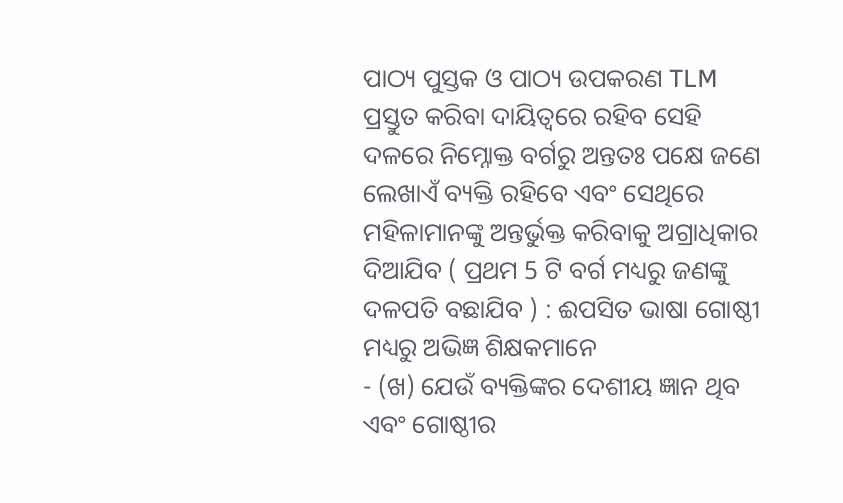ପାଠ୍ୟ ପୁସ୍ତକ ଓ ପାଠ୍ୟ ଉପକରଣ TLM ପ୍ରସ୍ତୁତ କରିବା ଦାୟିତ୍ଵରେ ରହିବ ସେହି ଦଳରେ ନିମ୍ନୋକ୍ତ ବର୍ଗରୁ ଅନ୍ତତଃ ପକ୍ଷେ ଜଣେ ଲେଖାଏଁ ବ୍ୟକ୍ତି ରହିବେ ଏବଂ ସେଥିରେ ମହିଳାମାନଙ୍କୁ ଅନ୍ତର୍ଭୁକ୍ତ କରିବାକୁ ଅଗ୍ରାଧିକାର ଦିଆଯିବ ( ପ୍ରଥମ 5 ଟି ବର୍ଗ ମଧ୍ୟରୁ ଜଣଙ୍କୁ ଦଳପତି ବଛାଯିବ ) : ଈପସିତ ଭାଷା ଗୋଷ୍ଠୀ ମଧ୍ୟରୁ ଅଭିଜ୍ଞ ଶିକ୍ଷକମାନେ
- (ଖ) ଯେଉଁ ବ୍ୟକ୍ତିଙ୍କର ଦେଶୀୟ ଜ୍ଞାନ ଥିବ ଏବଂ ଗୋଷ୍ଠୀର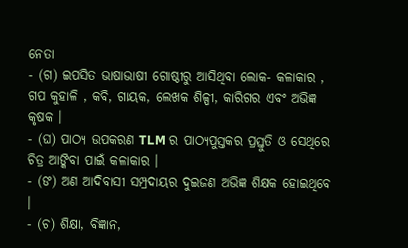ନେତା
- (ଗ) ଇପସିତ ଭାଷାଭାଷୀ ଗୋଷ୍ଠୀରୁ ଆସିଥିବା ଲୋକ- କଳାକାର , ଗପ କୁହାଳି , କବି, ଗାୟକ, ଲେଖକ ଶିଳ୍ପୀ, କାରିଗର ଏବଂ ଅଭିଜ୍ଞ କୃଷକ ।
- (ଘ) ପାଠ୍ୟ ଉପକରଣ TLM ର ପାଠ୍ୟପୁସ୍ତକର ପ୍ରସ୍ତୁତି ଓ ସେଥିରେ ଚିତ୍ର ଆଙ୍କିବା ପାଇଁ କଳାକାର ।
- (ଙ) ଅଣ ଆଦିବାସୀ ସମ୍ପ୍ରଦାୟର ଦୁଇଜଣ ଅଭିଜ୍ଞ ଶିକ୍ଷକ ହୋଇଥିବେ ।
- (ଚ) ଶିକ୍ଷା, ବିଜ୍ଞାନ,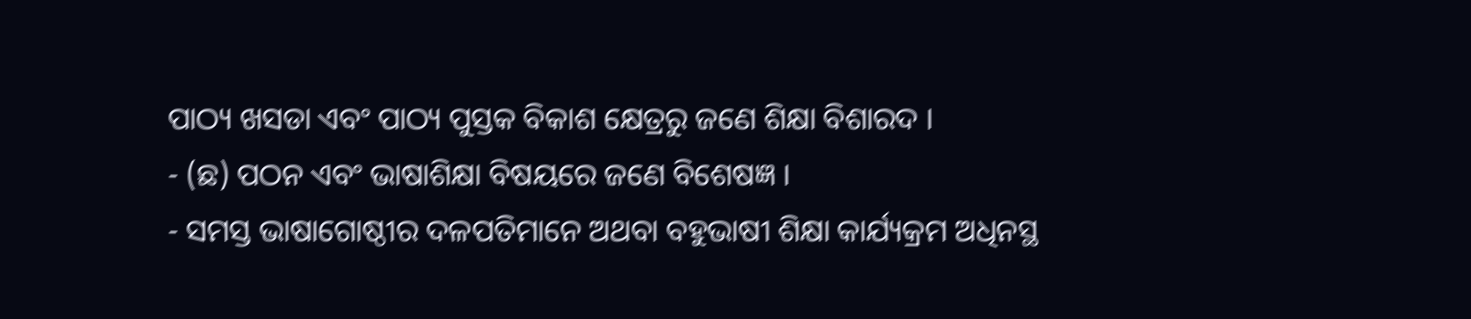ପାଠ୍ୟ ଖସଡା ଏବଂ ପାଠ୍ୟ ପୁସ୍ତକ ବିକାଶ କ୍ଷେତ୍ରରୁ ଜଣେ ଶିକ୍ଷା ବିଶାରଦ ।
- (ଛ) ପଠନ ଏବଂ ଭାଷାଶିକ୍ଷା ବିଷୟରେ ଜଣେ ବିଶେଷଜ୍ଞ ।
- ସମସ୍ତ ଭାଷାଗୋଷ୍ଠୀର ଦଳପତିମାନେ ଅଥବା ବହୁଭାଷୀ ଶିକ୍ଷା କାର୍ଯ୍ୟକ୍ରମ ଅଧିନସ୍ଥ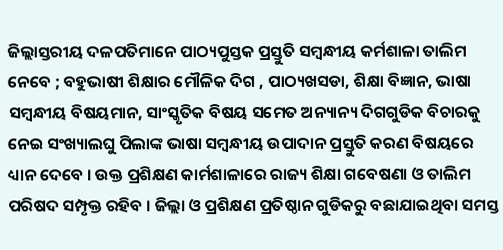ଜିଲ୍ଲାସ୍ତରୀୟ ଦଳପତିମାନେ ପାଠ୍ୟପୁସ୍ତକ ପ୍ରସ୍ତୁତି ସମ୍ବନ୍ଧୀୟ କର୍ମଶାଳା ତାଲିମ ନେବେ ; ବହୁଭାଷୀ ଶିକ୍ଷାର ମୌଳିକ ଦିଗ , ପାଠ୍ୟଖସଡା, ଶିକ୍ଷା ବିଜ୍ଞାନ, ଭାଷା ସମ୍ବନ୍ଧୀୟ ବିଷୟମାନ, ସାଂସ୍କୃତିକ ବିଷୟ ସମେତ ଅନ୍ୟାନ୍ୟ ଦିଗଗୁଡିକ ବିଚାରକୁ ନେଇ ସଂଖ୍ୟାଲଘୁ ପିଲାଙ୍କ ଭାଷା ସମ୍ବନ୍ଧୀୟ ଉପାଦାନ ପ୍ରସ୍ତୁତି କରଣ ବିଷୟରେ ଧ୍ୟାନ ଦେବେ । ଉକ୍ତ ପ୍ରଶିକ୍ଷଣ କାର୍ମଶାଳାରେ ରାଜ୍ୟ ଶିକ୍ଷା ଗବେଷଣା ଓ ତାଲିମ ପରିଷଦ ସମ୍ପୃକ୍ତ ରହିବ । ଜିଲ୍ଲା ଓ ପ୍ରଶିକ୍ଷଣ ପ୍ରତିଷ୍ଠାନ ଗୁଡିକରୁ ବଛାଯାଇଥିବା ସମସ୍ତ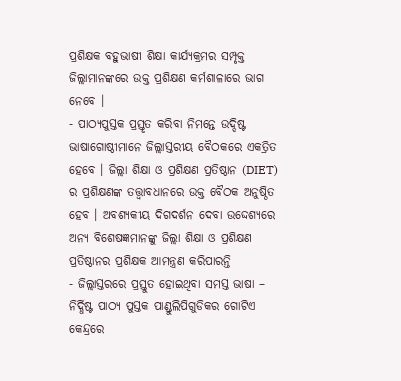ପ୍ରଶିକ୍ଷକ ବହୁଭାଷୀ ଶିକ୍ଷା କାର୍ଯ୍ୟକ୍ରମର ସମ୍ପୃକ୍ତ ଜିଲ୍ଲାମାନଙ୍କରେ ଉକ୍ତ ପ୍ରଶିକ୍ଷଣ କର୍ମଶାଳାରେ ଭାଗ ନେବେ ।
- ପାଠ୍ୟପୁସ୍ତକ ପ୍ରସ୍ତୃତ କରିବା ନିମନ୍ତେ ଉଦ୍ଦିଷ୍ଟ ଭାଷାଗୋଷ୍ଠୀମାନେ ଜିଲ୍ଲାସ୍ତରୀୟ ବୈଠକରେ ଏକତ୍ରିତ ହେବେ । ଜିଲ୍ଲା ଶିକ୍ଷା ଓ ପ୍ରଶିକ୍ଷଣ ପ୍ରତିଷ୍ଠାନ (DIET) ର ପ୍ରଶିକ୍ଷଣଙ୍କ ତତ୍ତ୍ଵାବଧାନରେ ଉକ୍ତ ବୈଠକ ଅନୁଷ୍ଠିତ ହେବ । ଅବଶ୍ୟକୀୟ ଦିଗଦର୍ଶନ ଦେବା ଉଦ୍ଦେଶ୍ୟରେ ଅନ୍ୟ ବିଶେଷଜ୍ଞମାନଙ୍କୁ ଜିଲ୍ଲା ଶିକ୍ଷା ଓ ପ୍ରଶିକ୍ଷଣ ପ୍ରତିଷ୍ଠାନର ପ୍ରଶିକ୍ଷକ ଆମନ୍ତ୍ରଣ କରିପାରନ୍ତି
- ଜିଲ୍ଲାସ୍ତରରେ ପ୍ରସ୍ତୁତ ହୋଇଥିବା ସମସ୍ତ ଭାଷା – ନିର୍ଦ୍ଧିଷ୍ଟ ପାଠ୍ୟ ପୁସ୍ତକ ପାଣ୍ଡୁଲିପିଗୁଡିକର ଗୋଟିଏ କେନ୍ଦ୍ରରେ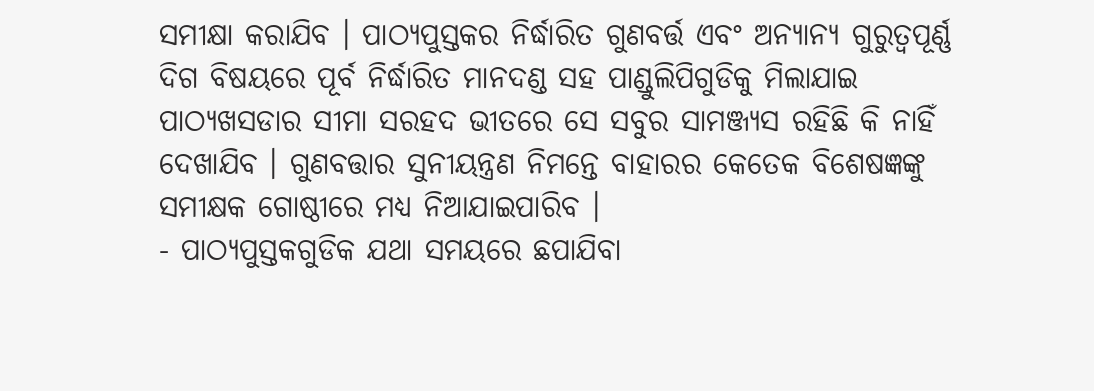ସମୀକ୍ଷା କରାଯିବ । ପାଠ୍ୟପୁସ୍ତକର ନିର୍ଦ୍ଧାରିତ ଗୁଣବର୍ତ୍ତ ଏବଂ ଅନ୍ୟାନ୍ୟ ଗୁରୁତ୍ଵପୂର୍ଣ୍ଣ ଦିଗ ବିଷୟରେ ପୂର୍ବ ନିର୍ଦ୍ଧାରିତ ମାନଦଣ୍ଡ ସହ ପାଣ୍ଡୁଲିପିଗୁଡିକୁ ମିଲାଯାଇ ପାଠ୍ୟଖସଡାର ସୀମା ସରହଦ ଭୀତରେ ସେ ସବୁର ସାମଞ୍ଜ୍ୟସ ରହିଛି କି ନାହିଁ ଦେଖାଯିବ । ଗୁଣବତ୍ତାର ସୁନୀୟନ୍ତ୍ରଣ ନିମନ୍ତେ ବାହାରର କେତେକ ବିଶେଷଜ୍ଞଙ୍କୁ ସମୀକ୍ଷକ ଗୋଷ୍ଠୀରେ ମଧ୍ୟ ନିଆଯାଇପାରିବ ।
- ପାଠ୍ୟପୁସ୍ତକଗୁଡିକ ଯଥା ସମୟରେ ଛପାଯିବା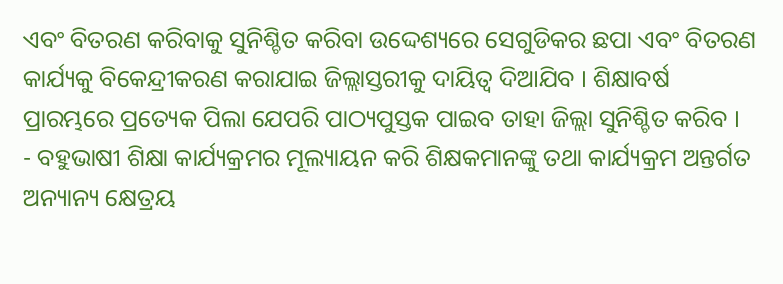ଏବଂ ବିତରଣ କରିବାକୁ ସୁନିଶ୍ଚିତ କରିବା ଉଦ୍ଦେଶ୍ୟରେ ସେଗୁଡିକର ଛପା ଏବଂ ବିତରଣ କାର୍ଯ୍ୟକୁ ବିକେନ୍ଦ୍ରୀକରଣ କରାଯାଇ ଜିଲ୍ଲାସ୍ତରୀକୁ ଦାୟିତ୍ଵ ଦିଆଯିବ । ଶିକ୍ଷାବର୍ଷ ପ୍ରାରମ୍ଭରେ ପ୍ରତ୍ୟେକ ପିଲା ଯେପରି ପାଠ୍ୟପୁସ୍ତକ ପାଇବ ତାହା ଜିଲ୍ଲା ସୁନିଶ୍ଚିତ କରିବ ।
- ବହୁଭାଷୀ ଶିକ୍ଷା କାର୍ଯ୍ୟକ୍ରମର ମୂଲ୍ୟାୟନ କରି ଶିକ୍ଷକମାନଙ୍କୁ ତଥା କାର୍ଯ୍ୟକ୍ରମ ଅନ୍ତର୍ଗତ ଅନ୍ୟାନ୍ୟ କ୍ଷେତ୍ରୟ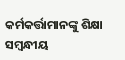କର୍ମକର୍ତ୍ତାମାନଙ୍କୁ ଶିକ୍ଷା ସମ୍ବନ୍ଧୀୟ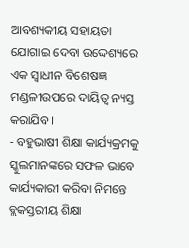ଆବଶ୍ୟକୀୟ ସହାୟତା ଯୋଗାଇ ଦେବା ଉଦ୍ଦେଶ୍ୟରେ ଏକ ସ୍ଵାଧୀନ ବିଶେଷଜ୍ଞ ମଣ୍ଡଳୀଉପରେ ଦାୟିତ୍ଵ ନ୍ୟସ୍ତ କରାଯିବ ।
- ବହୁଭାଷୀ ଶିକ୍ଷା କାର୍ଯ୍ୟକ୍ରମକୁ ସ୍କୁଲମାନଙ୍କରେ ସଫଳ ଭାବେ କାର୍ଯ୍ୟକାରୀ କରିବା ନିମନ୍ତେ ବ୍ଲକସ୍ତରୀୟ ଶିକ୍ଷା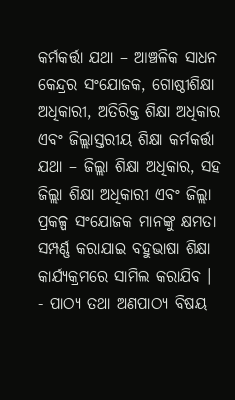କର୍ମକର୍ତ୍ତା ଯଥା – ଆଞ୍ଚଳିକ ସାଧନ କେନ୍ଦ୍ରର ସଂଯୋଜକ, ଗୋଷ୍ଠୀଶିକ୍ଷା ଅଧିକାରୀ, ଅତିରିକ୍ତ ଶିକ୍ଷା ଅଧିକାର ଏବଂ ଜିଲ୍ଲାସ୍ତରୀୟ ଶିକ୍ଷା କର୍ମକର୍ତ୍ତା ଯଥା – ଜିଲ୍ଲା ଶିକ୍ଷା ଅଧିକାର, ସହ ଜିଲ୍ଲା ଶିକ୍ଷା ଅଧିକାରୀ ଏବଂ ଜିଲ୍ଲା ପ୍ରକଳ୍ପ ସଂଯୋଜକ ମାନଙ୍କୁ କ୍ଷମତା ସମ୍ପର୍ଣ୍ଣ କରାଯାଇ ବହୁଭାଷା ଶିକ୍ଷା କାର୍ଯ୍ୟକ୍ରମରେ ସାମିଲ କରାଯିବ ।
- ପାଠ୍ୟ ତଥା ଅଣପାଠ୍ୟ ବିଷୟ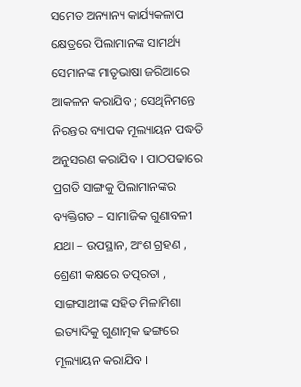ସମେତ ଅନ୍ୟାନ୍ୟ କାର୍ଯ୍ୟକଳାପ କ୍ଷେତ୍ରରେ ପିଲାମାନଙ୍କ ସାମର୍ଥ୍ୟ ସେମାନଙ୍କ ମାତୃଭାଷା ଜରିଆରେ ଆକଳନ କରାଯିବ ; ସେଥିନିମନ୍ତେ ନିରନ୍ତର ବ୍ୟାପକ ମୂଲ୍ୟାୟନ ପଦ୍ଧତି ଅନୁସରଣ କରାଯିବ । ପାଠପଢାରେ ପ୍ରଗତି ସାଙ୍ଗକୁ ପିଲାମାନଙ୍କର ବ୍ୟକ୍ତିଗତ – ସାମାଜିକ ଗୁଣାବଳୀ ଯଥା – ଉପସ୍ଥାନ, ଅଂଶ ଗ୍ରହଣ , ଶ୍ରେଣୀ କକ୍ଷରେ ତତ୍ପରତା , ସାଙ୍ଗସାଥୀଙ୍କ ସହିତ ମିଳାମିଶା ଇତ୍ୟାଦିକୁ ଗୁଣାତ୍ମକ ଢଙ୍ଗରେ ମୂଲ୍ୟାୟନ କରାଯିବ ।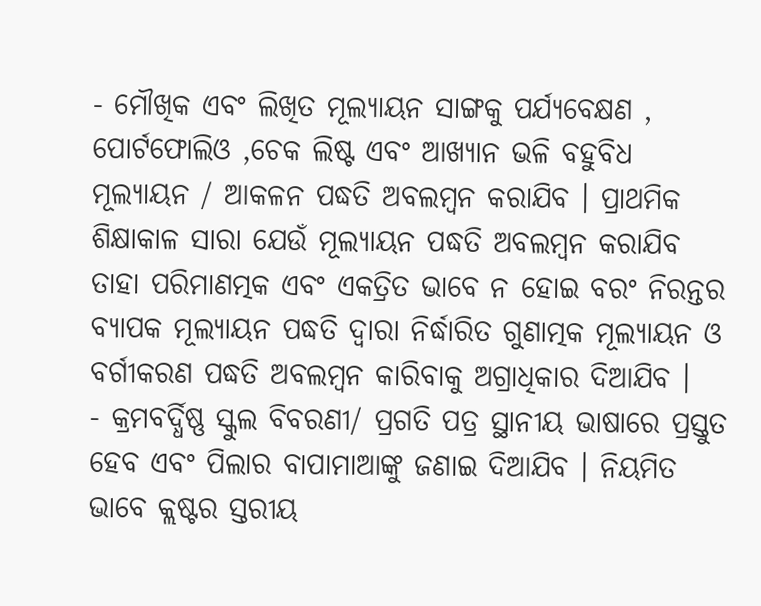- ମୌଖିକ ଏବଂ ଲିଖିତ ମୂଲ୍ୟାୟନ ସାଙ୍ଗକୁ ପର୍ଯ୍ୟବେକ୍ଷଣ , ପୋର୍ଟଫୋଲିଓ ,ଚେକ ଲିଷ୍ଟ ଏବଂ ଆଖ୍ୟାନ ଭଳି ବହୁବିଧ ମୂଲ୍ୟାୟନ / ଆକଳନ ପଦ୍ଧତି ଅବଲମ୍ବନ କରାଯିବ । ପ୍ରାଥମିକ ଶିକ୍ଷାକାଳ ସାରା ଯେଉଁ ମୂଲ୍ୟାୟନ ପଦ୍ଧତି ଅବଲମ୍ବନ କରାଯିବ ତାହା ପରିମାଣତ୍ମକ ଏବଂ ଏକତ୍ରିତ ଭାବେ ନ ହୋଇ ବରଂ ନିରନ୍ତର ବ୍ୟାପକ ମୂଲ୍ୟାୟନ ପଦ୍ଧତି ଦ୍ଵାରା ନିର୍ଦ୍ଧାରିତ ଗୁଣାତ୍ମକ ମୂଲ୍ୟାୟନ ଓ ବର୍ଗୀକରଣ ପଦ୍ଧତି ଅବଲମ୍ବନ କାରିବାକୁ ଅଗ୍ରାଧିକାର ଦିଆଯିବ ।
- କ୍ରମବର୍ଦ୍ଧିଷ୍ଣ ସ୍କୁଲ ବିବରଣୀ/ ପ୍ରଗତି ପତ୍ର ସ୍ଥାନୀୟ ଭାଷାରେ ପ୍ରସ୍ତୁତ ହେବ ଏବଂ ପିଲାର ବାପାମାଆଙ୍କୁ ଜଣାଇ ଦିଆଯିବ । ନିୟମିତ ଭାବେ କ୍ଲଷ୍ଟର ସ୍ତରୀୟ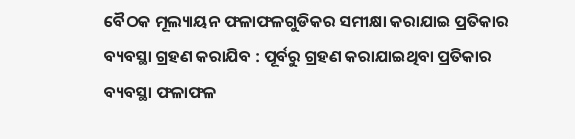ବୈଠକ ମୂଲ୍ୟାୟନ ଫଳାଫଳଗୁଡିକର ସମୀକ୍ଷା କରାଯାଇ ପ୍ରତିକାର ବ୍ୟବସ୍ଥା ଗ୍ରହଣ କରାଯିବ : ପୂର୍ବରୁ ଗ୍ରହଣ କରାଯାଇଥିବା ପ୍ରତିକାର ବ୍ୟବସ୍ଥା ଫଳାଫଳ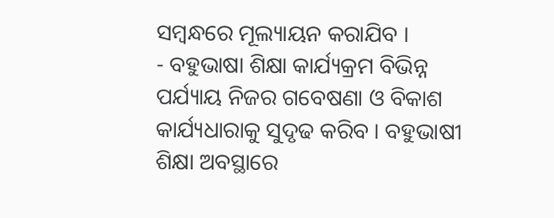ସମ୍ବନ୍ଧରେ ମୂଲ୍ୟାୟନ କରାଯିବ ।
- ବହୁଭାଷା ଶିକ୍ଷା କାର୍ଯ୍ୟକ୍ରମ ବିଭିନ୍ନ ପର୍ଯ୍ୟାୟ ନିଜର ଗବେଷଣା ଓ ବିକାଶ କାର୍ଯ୍ୟଧାରାକୁ ସୁଦୃଢ କରିବ । ବହୁଭାଷୀ ଶିକ୍ଷା ଅବସ୍ଥାରେ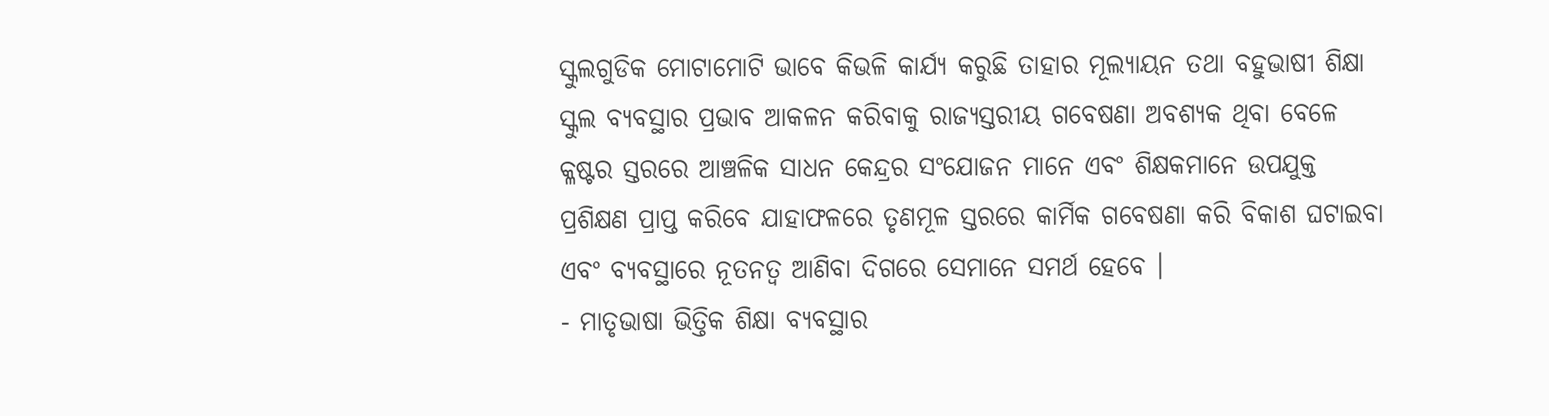ସ୍କୁଲଗୁଡିକ ମୋଟାମୋଟି ଭାବେ କିଭଳି କାର୍ଯ୍ୟ କରୁଛି ତାହାର ମୂଲ୍ୟାୟନ ତଥା ବହୁଭାଷୀ ଶିକ୍ଷା ସ୍କୁଲ ବ୍ୟବସ୍ଥାର ପ୍ରଭାବ ଆକଳନ କରିବାକୁ ରାଜ୍ୟସ୍ତରୀୟ ଗବେଷଣା ଅବଶ୍ୟକ ଥିବା ବେଳେ କ୍ଳଷ୍ଟର ସ୍ତରରେ ଆଞ୍ଚଳିକ ସାଧନ କେନ୍ଦ୍ରର ସଂଯୋଜନ ମାନେ ଏବଂ ଶିକ୍ଷକମାନେ ଉପଯୁକ୍ତ ପ୍ରଶିକ୍ଷଣ ପ୍ରାପ୍ତ କରିବେ ଯାହାଫଳରେ ତୃଣମୂଳ ସ୍ତରରେ କାର୍ମିକ ଗବେଷଣା କରି ବିକାଶ ଘଟାଇବା ଏବଂ ବ୍ୟବସ୍ଥାରେ ନୂତନତ୍ଵ ଆଣିବା ଦିଗରେ ସେମାନେ ସମର୍ଥ ହେବେ ।
- ମାତୃଭାଷା ଭିତ୍ତିକ ଶିକ୍ଷା ବ୍ୟବସ୍ଥାର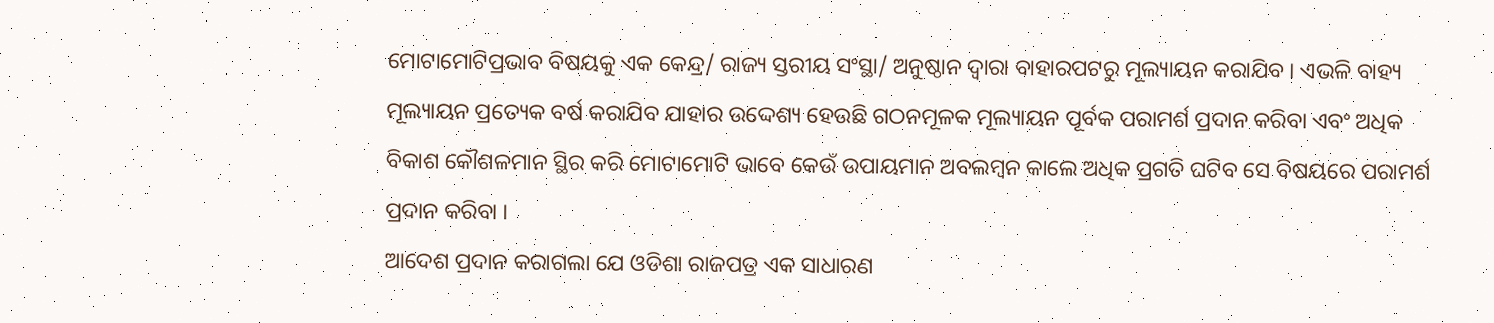ମୋଟାମୋଟିପ୍ରଭାବ ବିଷୟକୁ ଏକ କେନ୍ଦ୍ର/ ରାଜ୍ୟ ସ୍ତରୀୟ ସଂସ୍ଥା/ ଅନୁଷ୍ଠାନ ଦ୍ଵାରା ବାହାରପଟରୁ ମୂଲ୍ୟାୟନ କରାଯିବ । ଏଭଳି ବାହ୍ୟ ମୂଲ୍ୟାୟନ ପ୍ରତ୍ୟେକ ବର୍ଷ କରାଯିବ ଯାହାର ଉଦ୍ଦେଶ୍ୟ ହେଉଛି ଗଠନମୂଳକ ମୂଲ୍ୟାୟନ ପୂର୍ବକ ପରାମର୍ଶ ପ୍ରଦାନ କରିବା ଏବଂ ଅଧିକ ବିକାଶ କୌଶଳମାନ ସ୍ଥିର କରି ମୋଟାମୋଟି ଭାବେ କେଉଁ ଉପାୟମାନ ଅବଲମ୍ବନ କାଲେ ଅଧିକ ପ୍ରଗତି ଘଟିବ ସେ ବିଷୟରେ ପରାମର୍ଶ ପ୍ରଦାନ କରିବା ।
ଆଦେଶ ପ୍ରଦାନ କରାଗଲା ଯେ ଓଡିଶା ରାଜପତ୍ର ଏକ ସାଧାରଣ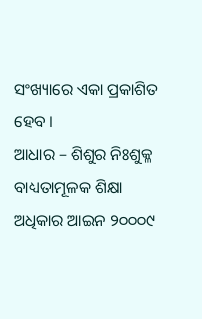ସଂଖ୍ୟାରେ ଏକା ପ୍ରକାଶିତ ହେବ ।
ଆଧାର – ଶିଶୁର ନିଃଶୁକ୍ଳ ବାଧ୍ୟତାମୂଳକ ଶିକ୍ଷା ଅଧିକାର ଆଇନ ୨୦୦୦୯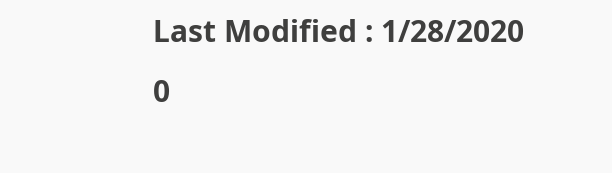Last Modified : 1/28/2020
0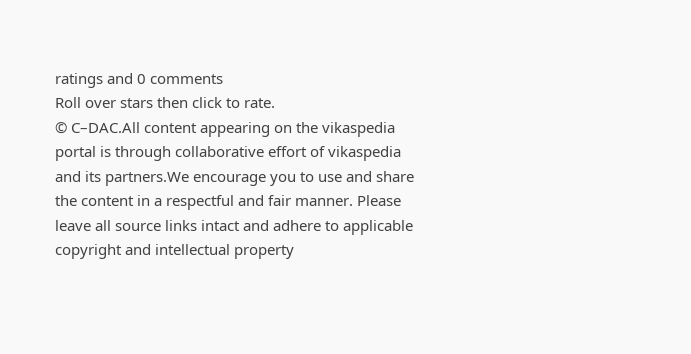ratings and 0 comments
Roll over stars then click to rate.
© C–DAC.All content appearing on the vikaspedia portal is through collaborative effort of vikaspedia and its partners.We encourage you to use and share the content in a respectful and fair manner. Please leave all source links intact and adhere to applicable copyright and intellectual property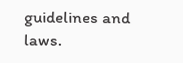guidelines and laws.